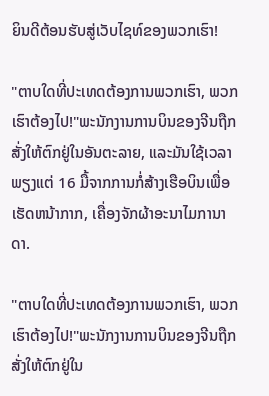ຍິນດີຕ້ອນຮັບສູ່ເວັບໄຊທ໌ຂອງພວກເຮົາ!

"ຕາບໃດທີ່ປະເທດຕ້ອງການພວກເຮົາ, ພວກເຮົາຕ້ອງໄປ!"ພະນັກງານການບິນຂອງຈີນຖືກສັ່ງໃຫ້ຕົກຢູ່ໃນອັນຕະລາຍ, ແລະມັນໃຊ້ເວລາພຽງແຕ່ 16 ມື້ຈາກການກໍ່ສ້າງເຮືອບິນເພື່ອເຮັດຫນ້າກາກ, ເຄື່ອງຈັກຜ້າອະນາໄມການາດາ.

"ຕາບໃດທີ່ປະເທດຕ້ອງການພວກເຮົາ, ພວກເຮົາຕ້ອງໄປ!"ພະນັກງານການບິນຂອງຈີນຖືກສັ່ງໃຫ້ຕົກຢູ່ໃນ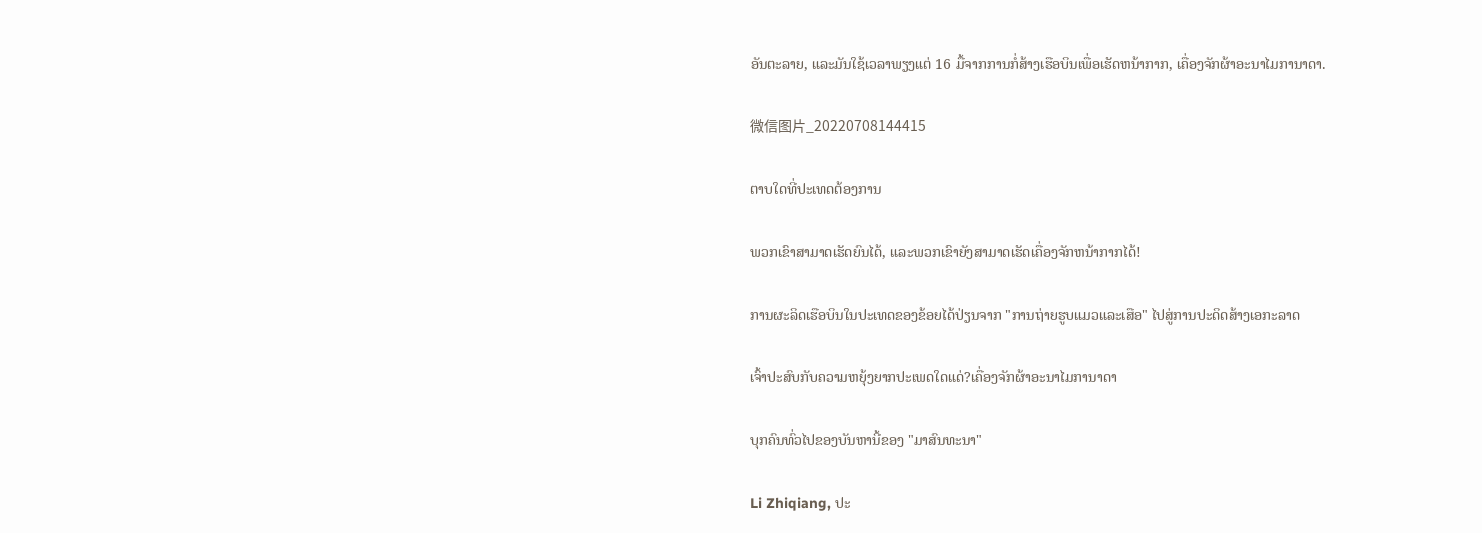ອັນຕະລາຍ, ແລະມັນໃຊ້ເວລາພຽງແຕ່ 16 ມື້ຈາກການກໍ່ສ້າງເຮືອບິນເພື່ອເຮັດຫນ້າກາກ, ເຄື່ອງຈັກຜ້າອະນາໄມການາດາ.

微信图片_20220708144415

ຕາບໃດທີ່ປະເທດຕ້ອງການ

ພວກເຂົາສາມາດເຮັດຍົນໄດ້, ແລະພວກເຂົາຍັງສາມາດເຮັດເຄື່ອງຈັກຫນ້າກາກໄດ້!

ການຜະລິດເຮືອບິນໃນປະເທດຂອງຂ້ອຍໄດ້ປ່ຽນຈາກ "ການຖ່າຍຮູບແມວແລະເສືອ" ໄປສູ່ການປະດິດສ້າງເອກະລາດ

ເຈົ້າປະສົບກັບຄວາມຫຍຸ້ງຍາກປະເພດໃດແດ່?ເຄື່ອງຈັກຜ້າອະນາໄມການາດາ

ບຸກຄົນທົ່ວໄປຂອງບັນຫານີ້ຂອງ "ມາສົນທະນາ"

Li Zhiqiang, ປະ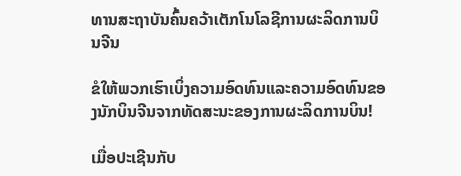ທານສະຖາບັນຄົ້ນຄວ້າເຕັກໂນໂລຊີການຜະລິດການບິນຈີນ

ຂໍໃຫ້ພວກເຮົາເບິ່ງຄວາມອົດທົນແລະຄວາມອົດທົນຂອງນັກບິນຈີນຈາກທັດສະນະຂອງການຜະລິດການບິນ!

ເມື່ອປະເຊີນກັບ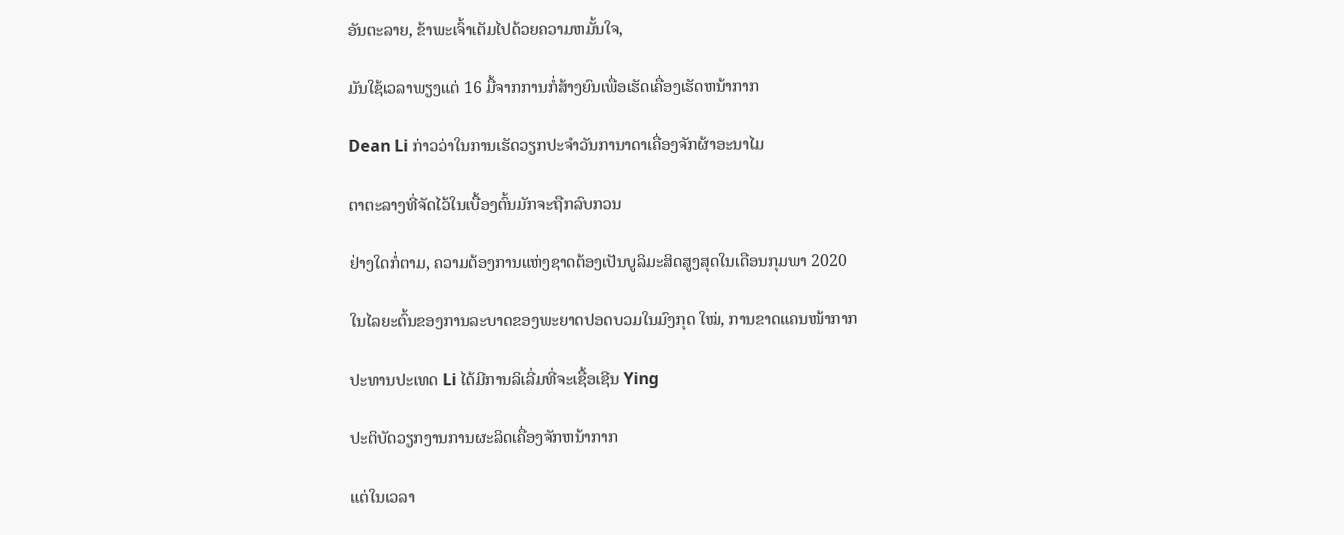ອັນຕະລາຍ, ຂ້າພະເຈົ້າເຕັມໄປດ້ວຍຄວາມຫມັ້ນໃຈ,

ມັນໃຊ້ເວລາພຽງແຕ່ 16 ມື້ຈາກການກໍ່ສ້າງຍົນເພື່ອເຮັດເຄື່ອງເຮັດຫນ້າກາກ

Dean Li ກ່າວວ່າໃນການເຮັດວຽກປະຈໍາວັນການາດາເຄື່ອງຈັກຜ້າອະນາໄມ

ຕາຕະລາງທີ່ຈັດໄວ້ໃນເບື້ອງຕົ້ນມັກຈະຖືກລົບກວນ

ຢ່າງໃດກໍ່ຕາມ, ຄວາມຕ້ອງການແຫ່ງຊາດຕ້ອງເປັນບູລິມະສິດສູງສຸດໃນເດືອນກຸມພາ 2020

ໃນໄລຍະຕົ້ນຂອງການລະບາດຂອງພະຍາດປອດບວມໃນມົງກຸດ ໃໝ່, ການຂາດແຄນໜ້າກາກ

ປະທານປະເທດ Li ໄດ້ມີການລິເລີ່ມທີ່ຈະເຊື້ອເຊີນ Ying

ປະຕິບັດວຽກງານການຜະລິດເຄື່ອງຈັກຫນ້າກາກ

ແຕ່ໃນເວລາ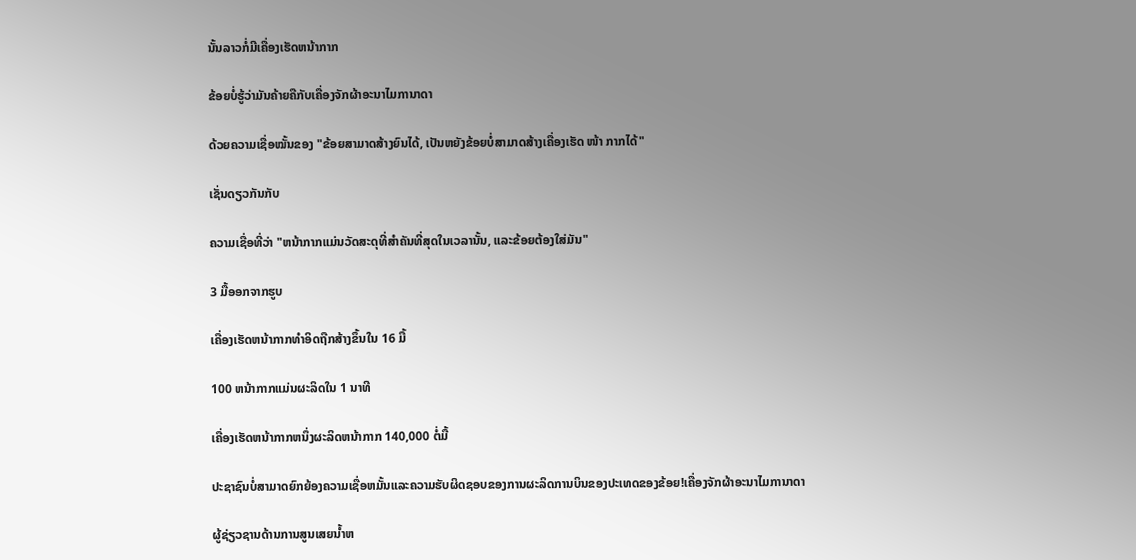ນັ້ນລາວກໍ່ມີເຄື່ອງເຮັດຫນ້າກາກ

ຂ້ອຍບໍ່ຮູ້ວ່າມັນຄ້າຍຄືກັບເຄື່ອງຈັກຜ້າອະນາໄມການາດາ

ດ້ວຍຄວາມເຊື່ອໝັ້ນຂອງ "ຂ້ອຍສາມາດສ້າງຍົນໄດ້, ເປັນຫຍັງຂ້ອຍບໍ່ສາມາດສ້າງເຄື່ອງເຮັດ ໜ້າ ກາກໄດ້"

ເຊັ່ນດຽວກັນກັບ

ຄວາມເຊື່ອທີ່ວ່າ "ຫນ້າກາກແມ່ນວັດສະດຸທີ່ສໍາຄັນທີ່ສຸດໃນເວລານັ້ນ, ແລະຂ້ອຍຕ້ອງໃສ່ມັນ"

3 ມື້ອອກຈາກຮູບ

ເຄື່ອງເຮັດຫນ້າກາກທໍາອິດຖືກສ້າງຂຶ້ນໃນ 16 ມື້

100 ຫນ້າກາກແມ່ນຜະລິດໃນ 1 ນາທີ

ເຄື່ອງເຮັດຫນ້າກາກຫນຶ່ງຜະລິດຫນ້າກາກ 140,000 ຕໍ່ມື້

ປະຊາຊົນບໍ່ສາມາດຍົກຍ້ອງຄວາມເຊື່ອຫມັ້ນແລະຄວາມຮັບຜິດຊອບຂອງການຜະລິດການບິນຂອງປະເທດຂອງຂ້ອຍ!ເຄື່ອງຈັກຜ້າອະນາໄມການາດາ

ຜູ້ຊ່ຽວຊານດ້ານການສູນເສຍນ້ຳຫ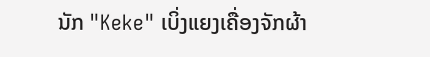ນັກ "Keke" ເບິ່ງແຍງເຄື່ອງຈັກຜ້າ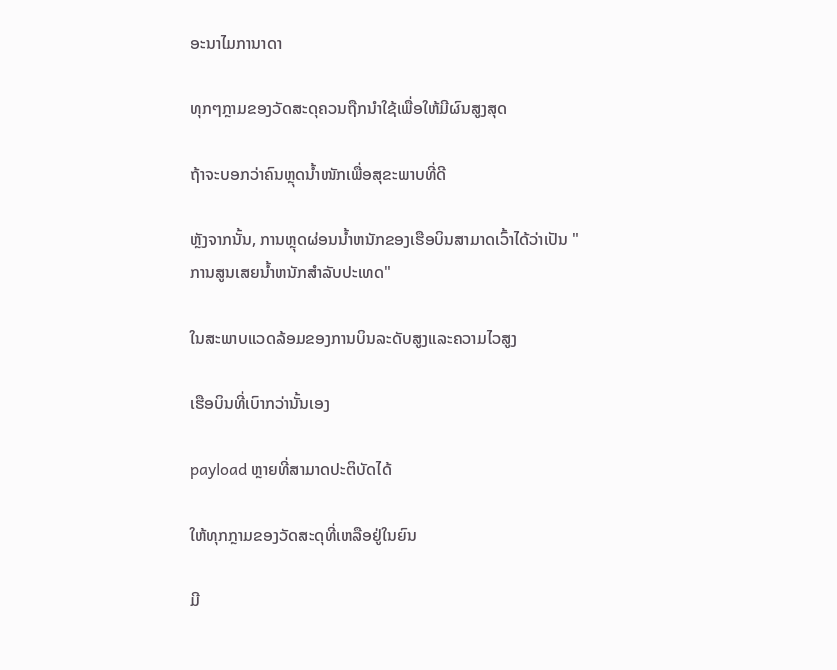ອະນາໄມການາດາ

ທຸກໆກຼາມຂອງວັດສະດຸຄວນຖືກນໍາໃຊ້ເພື່ອໃຫ້ມີຜົນສູງສຸດ

ຖ້າຈະບອກວ່າຄົນຫຼຸດນ້ຳໜັກເພື່ອສຸຂະພາບທີ່ດີ

ຫຼັງຈາກນັ້ນ, ການຫຼຸດຜ່ອນນ້ຳຫນັກຂອງເຮືອບິນສາມາດເວົ້າໄດ້ວ່າເປັນ "ການສູນເສຍນ້ຳຫນັກສໍາລັບປະເທດ"

ໃນສະພາບແວດລ້ອມຂອງການບິນລະດັບສູງແລະຄວາມໄວສູງ

ເຮືອບິນທີ່ເບົາກວ່ານັ້ນເອງ

payload ຫຼາຍທີ່ສາມາດປະຕິບັດໄດ້

ໃຫ້ທຸກກຼາມຂອງວັດສະດຸທີ່ເຫລືອຢູ່ໃນຍົນ

ມີ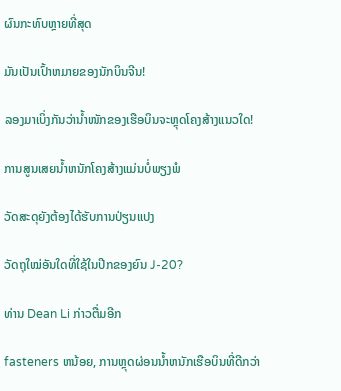ຜົນກະທົບຫຼາຍທີ່ສຸດ

ມັນເປັນເປົ້າຫມາຍຂອງນັກບິນຈີນ!

ລອງມາເບິ່ງກັນວ່ານ້ຳໜັກຂອງເຮືອບິນຈະຫຼຸດໂຄງສ້າງແນວໃດ!

ການສູນເສຍນ້ຳຫນັກໂຄງສ້າງແມ່ນບໍ່ພຽງພໍ

ວັດສະດຸຍັງຕ້ອງໄດ້ຮັບການປ່ຽນແປງ

ວັດຖຸໃໝ່ອັນໃດທີ່ໃຊ້ໃນປີກຂອງຍົນ J-20?

ທ່ານ Dean Li ກ່າວຕື່ມອີກ

fasteners ຫນ້ອຍ, ການຫຼຸດຜ່ອນນ້ຳຫນັກເຮືອບິນທີ່ດີກວ່າ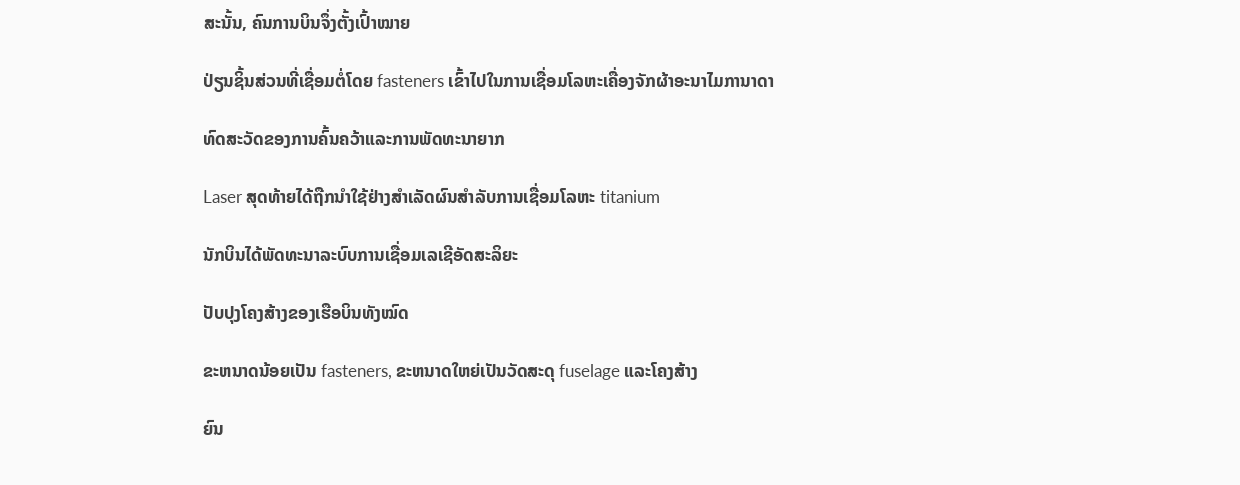ສະນັ້ນ, ຄົນການບິນຈຶ່ງຕັ້ງເປົ້າໝາຍ

ປ່ຽນຊິ້ນສ່ວນທີ່ເຊື່ອມຕໍ່ໂດຍ fasteners ເຂົ້າໄປໃນການເຊື່ອມໂລຫະເຄື່ອງຈັກຜ້າອະນາໄມການາດາ

ທົດສະວັດຂອງການຄົ້ນຄວ້າແລະການພັດທະນາຍາກ

Laser ສຸດທ້າຍໄດ້ຖືກນໍາໃຊ້ຢ່າງສໍາເລັດຜົນສໍາລັບການເຊື່ອມໂລຫະ titanium

ນັກບິນໄດ້ພັດທະນາລະບົບການເຊື່ອມເລເຊີອັດສະລິຍະ

ປັບປຸງໂຄງສ້າງຂອງເຮືອບິນທັງໝົດ

ຂະຫນາດນ້ອຍເປັນ fasteners, ຂະຫນາດໃຫຍ່ເປັນວັດສະດຸ fuselage ແລະໂຄງສ້າງ

ຍົນ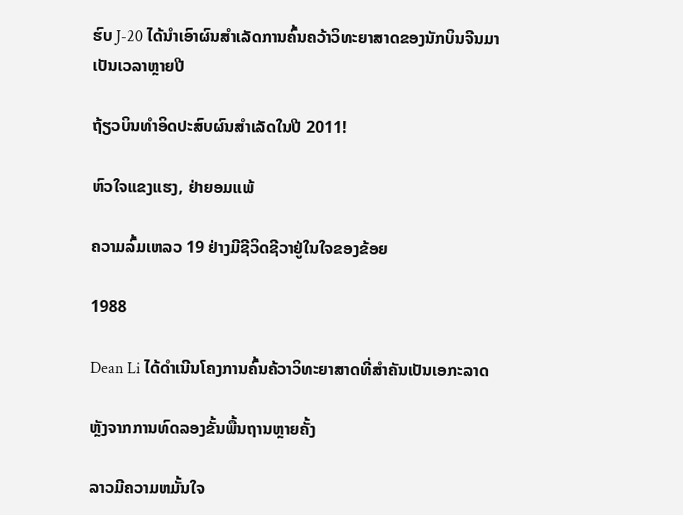ຮົບ J-20 ໄດ້ນຳເອົາຜົນສຳເລັດການຄົ້ນຄວ້າວິທະຍາສາດຂອງນັກບິນຈີນມາເປັນເວລາຫຼາຍປີ

ຖ້ຽວບິນທຳອິດປະສົບຜົນສຳເລັດໃນປີ 2011!

ຫົວໃຈແຂງແຮງ, ຢ່າຍອມແພ້

ຄວາມລົ້ມເຫລວ 19 ຢ່າງມີຊີວິດຊີວາຢູ່ໃນໃຈຂອງຂ້ອຍ

1988

Dean Li ໄດ້ດໍາເນີນໂຄງການຄົ້ນຄ້ວາວິທະຍາສາດທີ່ສໍາຄັນເປັນເອກະລາດ

ຫຼັງຈາກການທົດລອງຂັ້ນພື້ນຖານຫຼາຍຄັ້ງ

ລາວມີຄວາມຫມັ້ນໃຈ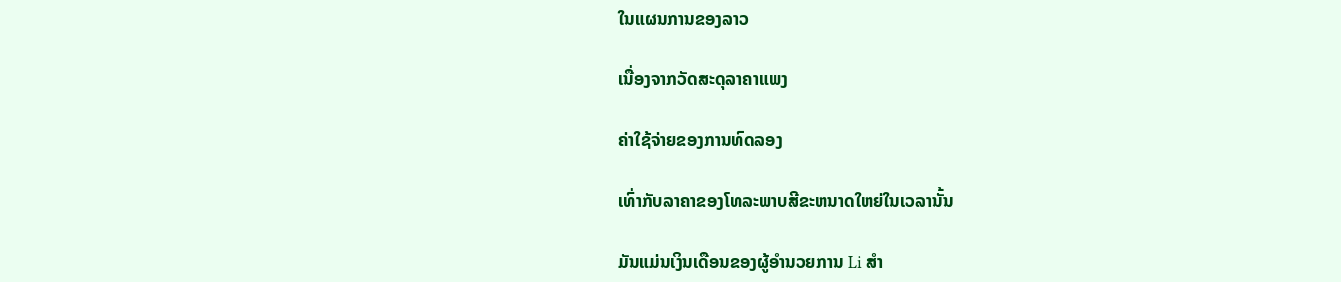ໃນແຜນການຂອງລາວ

ເນື່ອງຈາກວັດສະດຸລາຄາແພງ

ຄ່າໃຊ້ຈ່າຍຂອງການທົດລອງ

ເທົ່າກັບລາຄາຂອງໂທລະພາບສີຂະຫນາດໃຫຍ່ໃນເວລານັ້ນ

ມັນແມ່ນເງິນເດືອນຂອງຜູ້ອໍານວຍການ Li ສໍາ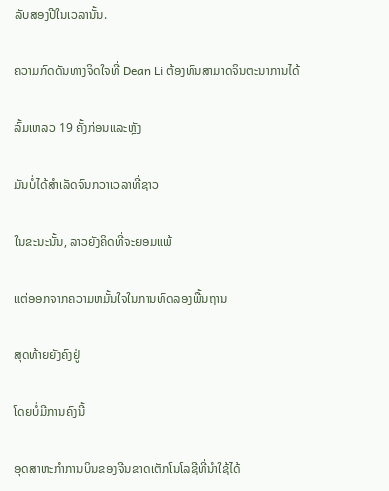ລັບສອງປີໃນເວລານັ້ນ.

ຄວາມກົດດັນທາງຈິດໃຈທີ່ Dean Li ຕ້ອງທົນສາມາດຈິນຕະນາການໄດ້

ລົ້ມເຫລວ 19 ຄັ້ງກ່ອນແລະຫຼັງ

ມັນບໍ່ໄດ້ສໍາເລັດຈົນກວາເວລາທີ່ຊາວ

ໃນຂະນະນັ້ນ, ລາວຍັງຄິດທີ່ຈະຍອມແພ້

ແຕ່ອອກຈາກຄວາມຫມັ້ນໃຈໃນການທົດລອງພື້ນຖານ

ສຸດທ້າຍຍັງຄົງຢູ່

ໂດຍບໍ່ມີການຄົງນີ້

ອຸດສາຫະກຳການບິນຂອງຈີນຂາດເຕັກໂນໂລຊີທີ່ນຳໃຊ້ໄດ້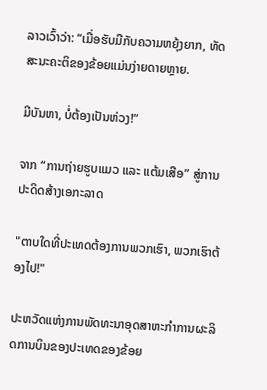ລາວເວົ້າວ່າ: “ເມື່ອຮັບມືກັບຄວາມຫຍຸ້ງຍາກ, ທັດສະນະຄະຕິຂອງຂ້ອຍແມ່ນງ່າຍດາຍຫຼາຍ.

ມີບັນຫາ, ບໍ່ຕ້ອງເປັນຫ່ວງ!”

ຈາກ “ການຖ່າຍຮູບແມວ ແລະ ແຕ້ມເສືອ” ສູ່ການປະດິດສ້າງເອກະລາດ

"ຕາບໃດທີ່ປະເທດຕ້ອງການພວກເຮົາ, ພວກເຮົາຕ້ອງໄປ!"

ປະຫວັດແຫ່ງການພັດທະນາອຸດສາຫະກຳການຜະລິດການບິນຂອງປະເທດຂອງຂ້ອຍ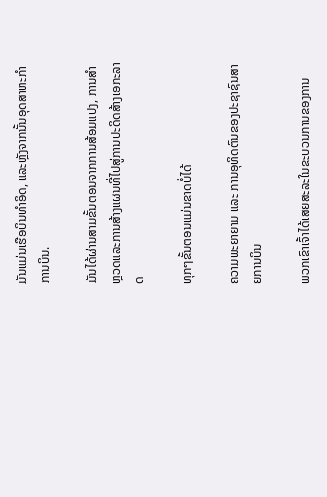ມັນແມ່ນເຮືອບິນທໍາອິດ, ແລະຫຼັງຈາກນັ້ນອຸດສາຫະກໍາການບິນ.

ມັນໄດ້ຜ່ານສາມຂັ້ນຕອນຈາກການສ້ອມແປງ, ການສໍາຫຼວດແລະການສ້າງແຜນທີ່ໄປສູ່ການປະດິດສ້າງເອກະລາດ

ທຸກໆຂັ້ນຕອນແມ່ນຂາດບໍ່ໄດ້

ຄວາມພະຍາຍາມ ແລະ ການອຸທິດຕົນຂອງປະຊາຊົນສາຍການບິນ

ພວກເຂົາເຈົ້າໄດ້ເສຍສະລະໃນຂະບວນການຂອງການ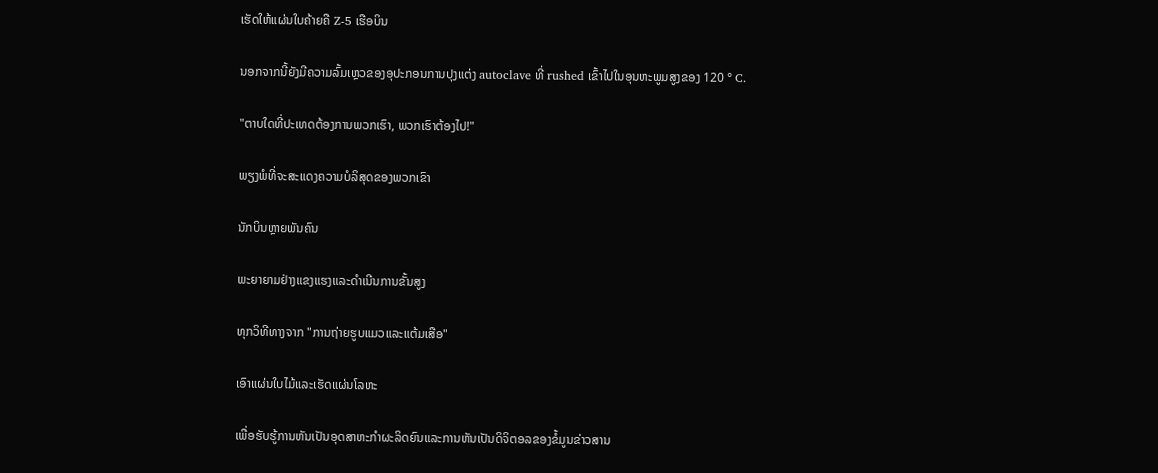ເຮັດໃຫ້ແຜ່ນໃບຄ້າຍຄື Z-5 ເຮືອບິນ

ນອກຈາກນີ້ຍັງມີຄວາມລົ້ມເຫຼວຂອງອຸປະກອນການປຸງແຕ່ງ autoclave ທີ່ rushed ເຂົ້າໄປໃນອຸນຫະພູມສູງຂອງ 120 ° C.

"ຕາບໃດທີ່ປະເທດຕ້ອງການພວກເຮົາ, ພວກເຮົາຕ້ອງໄປ!"

ພຽງພໍທີ່ຈະສະແດງຄວາມບໍລິສຸດຂອງພວກເຂົາ

ນັກບິນຫຼາຍພັນຄົນ

ພະຍາຍາມຢ່າງແຂງແຮງແລະດໍາເນີນການຂັ້ນສູງ

ທຸກວິທີທາງຈາກ "ການຖ່າຍຮູບແມວແລະແຕ້ມເສືອ"

ເອົາແຜ່ນໃບໄມ້ແລະເຮັດແຜ່ນໂລຫະ

ເພື່ອຮັບຮູ້ການຫັນເປັນອຸດສາຫະກຳຜະລິດຍົນແລະການຫັນເປັນດິຈິຕອລຂອງຂໍ້ມູນຂ່າວສານ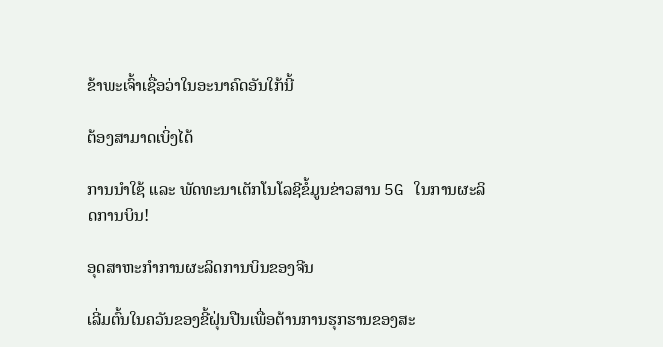ຂ້າພະເຈົ້າເຊື່ອວ່າໃນອະນາຄົດອັນໃກ້ນີ້

ຕ້ອງສາມາດເບິ່ງໄດ້

ການນຳໃຊ້ ແລະ ພັດທະນາເຕັກໂນໂລຊີຂໍ້ມູນຂ່າວສານ 5G ໃນການຜະລິດການບິນ!

ອຸດສາຫະກຳການຜະລິດການບິນຂອງຈີນ

ເລີ່ມຕົ້ນໃນຄວັນຂອງຂີ້ຝຸ່ນປືນເພື່ອຕ້ານການຮຸກຮານຂອງສະ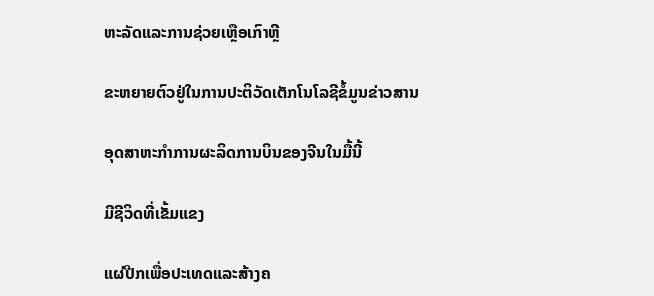ຫະລັດແລະການຊ່ວຍເຫຼືອເກົາຫຼີ

ຂະຫຍາຍຕົວຢູ່ໃນການປະຕິວັດເຕັກໂນໂລຊີຂໍ້ມູນຂ່າວສານ

ອຸດສາຫະກໍາການຜະລິດການບິນຂອງຈີນໃນມື້ນີ້

ມີຊີວິດທີ່ເຂັ້ມແຂງ

ແຜ່ປີກເພື່ອປະເທດແລະສ້າງຄ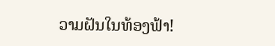ວາມຝັນໃນທ້ອງຟ້າ!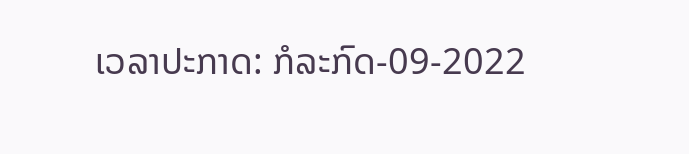ເວລາປະກາດ: ກໍລະກົດ-09-2022